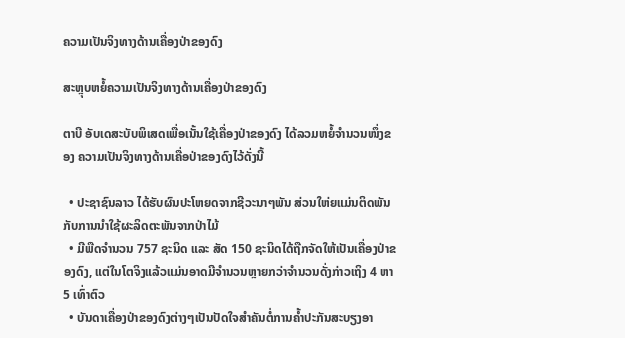ຄວາມເປັນຈິງທາງດ້ານເຄື່ອງປ່າຂອງດົງ

ສະຫຼຸບຫຍໍ້ຄວາມເປັນຈິງທາງດ້ານເຄື່ອງປ່າຂອງດົງ

ຕາບີ ອັບເດສະບັບພິເສດເພື່ອເນັ້ນໃຊ້ເຄື່ອງປ່າຂອງດົງ ໄດ້ລວມຫຍໍ້ຈຳນວນໜຶ່ງຂອງ ຄວາມເປັນຈິງທາງດ້ານເຄື່ອປ່າຂອງດົງໄວ້ດັ່ງນີ້

  • ປະຊາຊົນລາວ ໄດ້ຮັບຜົນປະໂຫຍດຈາກຊີວະນາໆພັນ ສ່ວນໃຫ່ຍແມ່ນຕິດພັນກັບການນຳໃຊ້ຜະລິດຕະພັນຈາກປ່າໄມ້
  • ມີພືດຈຳນວນ 757 ຊະນິດ ແລະ ສັດ 150 ຊະນິດໄດ້ຖືກຈັດໃຫ້ເປັນເຄື່ອງປ່າຂອງດົງ, ແຕ່ໃນໂຕຈິງແລ້ວແມ່ນອາດມີຈຳນວນຫຼາຍກວ່າຈຳນວນດັ່ງກ່າວເຖິງ 4 ຫາ 5 ເທົ່າຕົວ
  • ບັນດາເຄື່ອງປ່າຂອງດົງຕ່າງໆເປັນປັດໃຈສຳຄັນຕໍ່ການຄ້ຳປະກັນສະບຽງອາ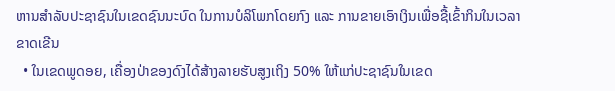ຫານສຳລັບປະຊາຊົນໃນເຂດຊົນນະບົດ ໃນການບໍລິໂພກໂດຍກົງ ແລະ ການຂາຍເອົາເງິນເພື່ອຊື້ເຂົ້າກິນໃນເວລາຂາດເຂີນ
  • ໃນເຂດພູດອຍ, ເຄື່ອງປ່າຂອງດົງໄດ້ສ້າງລາຍຮັບສູງເຖິງ 50% ໃຫ້ແກ່ປະຊາຊົນໃນເຂດ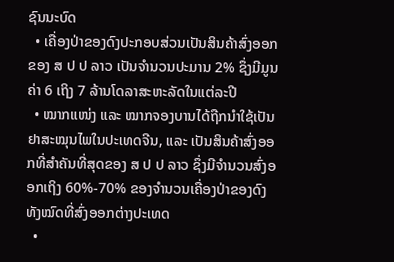ຊົນນະບົດ
  • ເຄື່ອງປ່າຂອງດົງປະກອບສ່ວນເປັນສິນຄ້າສົ່ງອອກຂອງ ສ ປ ປ ລາວ ເປັນຈຳນວນປະມານ 2% ຊຶ່ງມີມູນຄ່າ 6 ເຖິງ 7 ລ້ານໂດລາສະຫະລັດໃນແຕ່ລະປີ
  • ໝາກແໜ່ງ ແລະ ໝາກຈອງບານໄດ້ຖືກນຳໃຊ້ເປັນຢາສະໝຸນໄພໃນປະເທດຈີນ, ແລະ ເປັນສິນຄ້າສົ່ງອອກທີ່ສຳຄັນທີ່ສຸດຂອງ ສ ປ ປ ລາວ ຊຶ່ງມີຈຳນວນສົ່ງອອກເຖິງ 60%-70% ຂອງຈຳນວນເຄື່ອງປ່າຂອງດົງທັງໝົດທີ່ສົ່ງອອກຕ່າງປະເທດ
  •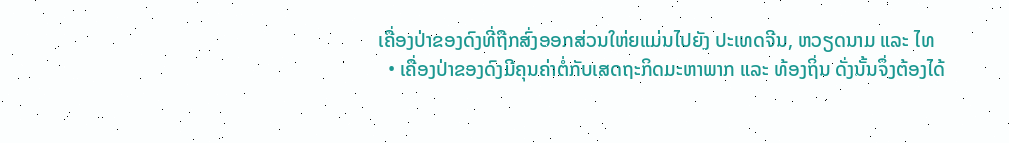ເຄື່ອງປ່າຂອງດົງທີ່ຖືກສົ່ງອອກສ່ວນໃຫ່ຍແມ່ນໄປຍັງ ປະເທດຈີນ, ຫວຽດນາມ ແລະ ໄທ
  • ເຄື່ອງປ່າຂອງດົງມີຄຸນຄ່າຕໍ່ກັບເສດຖະກິດມະຫາພາກ ແລະ ທ້ອງຖິ່ນ ດັ່ງນັ້ນຈຶ່ງຕ້ອງໄດ້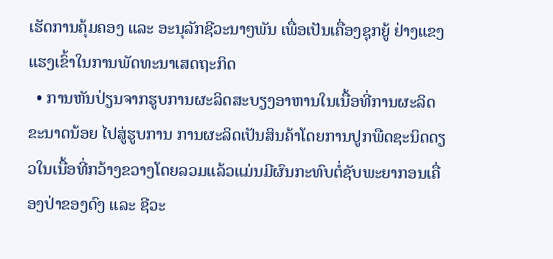ເຮັດການຄຸ້ມຄອງ ແລະ ອະນຸລັກຊີວະນາໆພັນ ເພື່ອເປັນເຄື່ອງຊຸກຍູ້ ຢ່າງແຂງແຮງເຂົ້າໃນການພັດທະນາເສດຖະກິດ
  • ການຫັນປ່ຽນຈາກຮູບການຜະລິດສະບຽງອາຫານໃນເນື້ອທີ່ການຜະລິດຂະນາດນ້ອຍ ໄປສູ່ຮູບການ ການຜະລິດເປັນສິນຄ້າໂດຍການປູກພືດຊະນິດດຽວໃນເນື້ອທີ່ກວ້າງຂວາງໂດຍລວມແລ້ວແມ່ນມີຜົນກະທົບຕໍ່ຊັບພະຍາກອນເຄື່ອງປ່າຂອງດົງ ແລະ ຊີວະ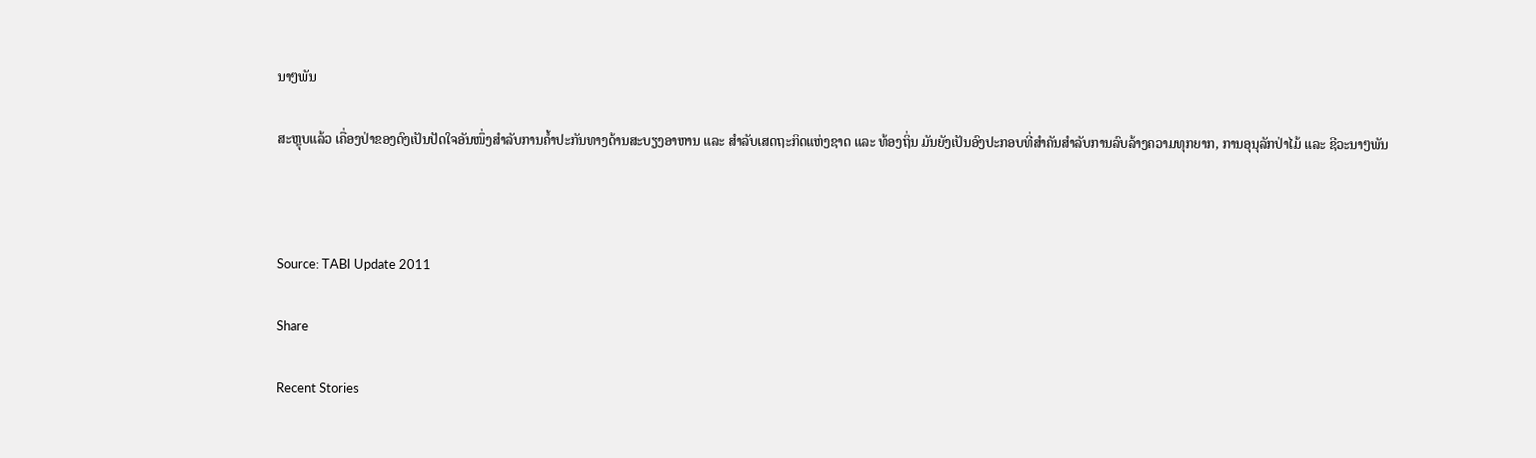ນາໆພັນ

ສະຫຼຸບແລ້ວ ເຄື່ອງປ່າຂອງດົງເປັນປັດໃຈອັນໜຶ່ງສຳລັບການຄ້ຳປະກັນທາງດ້ານສະບຽງອາຫານ ແລະ ສຳລັບເສດຖະກິດແຫ່ງຊາດ ແລະ ທ້ອງຖິ່ນ ມັນຍັງເປັນອົງປະກອບທີ່ສຳຄັນສຳລັບການລົບລ້າງຄວາມທຸກຍາກ, ການອຸນຸລັກປ່າໄມ້ ແລະ ຊີວະນາໆພັນ



Source: TABI Update 2011

Share

Recent Stories